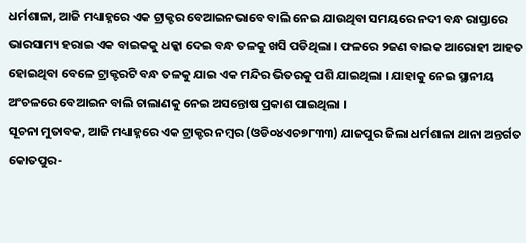ଧର୍ମଶାଳା, ଆଜି ମଧ୍ୟାହ୍ନରେ ଏକ ଟ୍ରାକ୍ଟର ବେଆଇନଭାବେ ବାଲି ନେଇ ଯାଉଥିବା ସମୟରେ ନଦୀ ବନ୍ଧ ରାସ୍ତାରେ ଭାରସାମ୍ୟ ହରାଇ ଏକ ବାଇକକୁ ଧକ୍କା ଦେଇ ବନ୍ଧ ତଳକୁ ଖସି ପଡିଥିଲା । ଫଳରେ ୨ଜଣ ବାଇକ ଆରୋହୀ ଆହତ ହୋଇଥିବା ବେଳେ ଟ୍ରାକ୍ଟରଟି ବନ୍ଧ ତଳକୁ ଯାଇ ଏକ ମନ୍ଦିର ଭିତରକୁ ପଶି ଯାଇଥିଲା । ଯାହାକୁ ନେଇ ସ୍ଥାନୀୟ ଅଂଚଳରେ ବେଆଇନ ବାଲି ଚାଲାଣକୁ ନେଇ ଅସନ୍ତୋଷ ପ୍ରକାଶ ପାଇଥିଲା ।
ସୂଚନା ମୁତାବକ, ଆଜି ମଧ୍ୟାହ୍ନରେ ଏକ ଟ୍ରାକ୍ଟର ନମ୍ବର (ଓଡି୦୪ଏଚ୭୮୩୩) ଯାଜପୁର ଜିଲା ଧର୍ମଶାଳା ଥାନା ଅନ୍ତର୍ଗତ କୋତପୁର-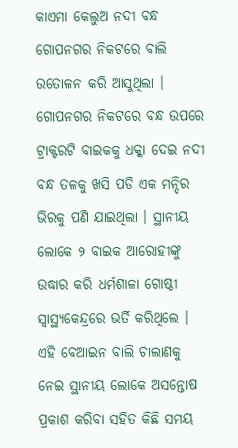କାଏମା କେଲୁଅ ନଦୀ ବନ୍ଧ ଗୋପନଗର ନିକଟରେ ବାଲି ଉତୋଳନ କରି ଆସୁଥିଲା । ଗୋପନଗର ନିକଟରେ ବନ୍ଧ ଉପରେ ଟ୍ରାକ୍ଟରଟି ବାଇକକୁ ଧକ୍କା ଦେଇ ନଦୀ ବନ୍ଧ ତଳକୁ ଖସି ପଡି ଏକ ମନ୍ଦିର ଭିରକୁ ପଣି ଯାଇଥିଲା । ସ୍ଥାନୀୟ ଲୋକେ ୨ ବାଇକ ଆରୋହୀଙ୍କୁ ଉଦ୍ଧାର କରି ଧର୍ମଶାଳା ଗୋଷ୍ଠୀ ସ୍ଵାସ୍ଥ୍ୟକେନ୍ଦ୍ରରେ ଭର୍ତି କରିଥିଲେ । ଏହି ବେଆଇନ ବାଲି ଚାଲାଣକୁ ନେଇ ସ୍ଥାନୀୟ ଲୋକେ ଅସନ୍ତୋଷ ପ୍ରକାଶ କରିବା ସହିତ କିଛି ସମୟ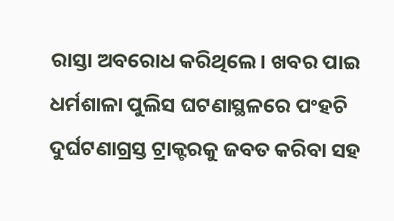ରାସ୍ତା ଅବରୋଧ କରିଥିଲେ। ଖବର ପାଇ ଧର୍ମଶାଳା ପୁଲିସ ଘଟଣାସ୍ଥଳରେ ପଂହଚି ଦୁର୍ଘଟଣାଗ୍ରସ୍ତ ଟ୍ରାକ୍ଟରକୁ ଜବତ କରିବା ସହ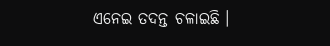ଏନେଇ ତଦନ୍ତ ଚଳାଇଛି ।